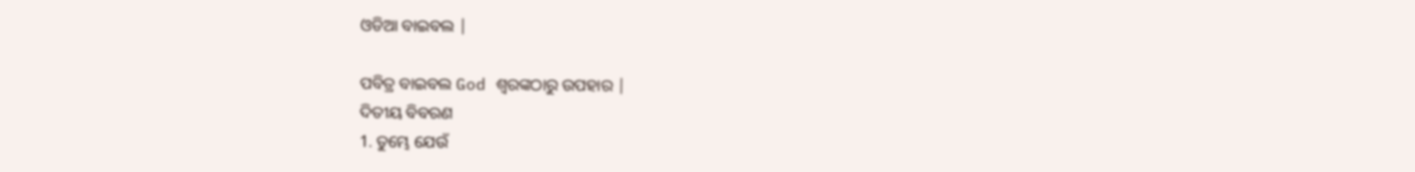ଓଡିଆ ବାଇବଲ |

ପବିତ୍ର ବାଇବଲ God ଶ୍ବରଙ୍କଠାରୁ ଉପହାର |
ଦିତୀୟ ବିବରଣ
1. ତୁମ୍ଭେ ଯେଉଁ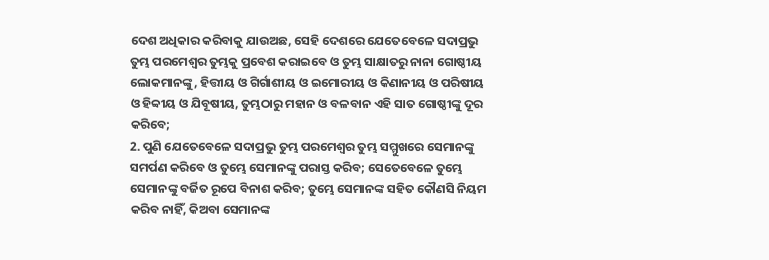ଦେଶ ଅଧିକାର କରିବାକୁ ଯାଉଅଛ, ସେହି ଦେଶରେ ଯେତେବେଳେ ସଦାପ୍ରଭୁ ତୁମ୍ଭ ପରମେଶ୍ଵର ତୁମ୍ଭକୁ ପ୍ରବେଶ କରାଇବେ ଓ ତୁମ୍ଭ ସାକ୍ଷାତରୁ ନାନା ଗୋଷ୍ଠୀୟ ଲୋକମାନଙ୍କୁ, ହିତ୍ତୀୟ ଓ ଗିର୍ଗାଶୀୟ ଓ ଇମୋରୀୟ ଓ କିଣାନୀୟ ଓ ପରିଷୀୟ ଓ ହିବ୍ବୀୟ ଓ ଯିବୂଷୀୟ, ତୁମ୍ଭଠାରୁ ମହାନ ଓ ବଳବାନ ଏହି ସାତ ଗୋଷ୍ଠୀଙ୍କୁ ଦୂର କରିବେ;
2. ପୁଣି ଯେତେବେଳେ ସଦାପ୍ରଭୁ ତୁମ୍ଭ ପରମେଶ୍ଵର ତୁମ୍ଭ ସମ୍ମୁଖରେ ସେମାନଙ୍କୁ ସମର୍ପଣ କରିବେ ଓ ତୁମ୍ଭେ ସେମାନଙ୍କୁ ପରାସ୍ତ କରିବ; ସେତେବେଳେ ତୁମ୍ଭେ ସେମାନଙ୍କୁ ବର୍ଜିତ ରୂପେ ବିନାଶ କରିବ; ତୁମ୍ଭେ ସେମାନଙ୍କ ସହିତ କୌଣସି ନିୟମ କରିବ ନାହିଁ, କିଅବା ସେମାନଙ୍କ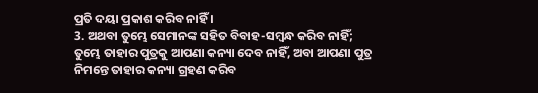ପ୍ରତି ଦୟା ପ୍ରକାଶ କରିବ ନାହିଁ ।
3. ଅଥବା ତୁମ୍ଭେ ସେମାନଙ୍କ ସହିତ ବିବାହ-ସମ୍ଵନ୍ଧ କରିବ ନାହିଁ; ତୁମ୍ଭେ ତାହାର ପୁତ୍ରକୁ ଆପଣା କନ୍ୟା ଦେବ ନାହିଁ, ଅବା ଆପଣା ପୁତ୍ର ନିମନ୍ତେ ତାହାର କନ୍ୟା ଗ୍ରହଣ କରିବ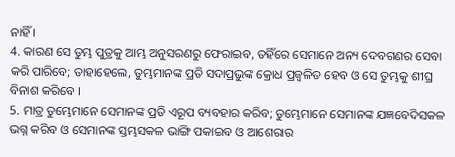ନାହିଁ ।
4. କାରଣ ସେ ତୁମ୍ଭ ପୁତ୍ରକୁ ଆମ୍ଭ ଅନୁସରଣରୁ ଫେରାଇବ, ତହିଁରେ ସେମାନେ ଅନ୍ୟ ଦେବଗଣର ସେବା କରି ପାରିବେ; ତାହାହେଲେ, ତୁମ୍ଭମାନଙ୍କ ପ୍ରତି ସଦାପ୍ରଭୁଙ୍କ କ୍ରୋଧ ପ୍ରଜ୍ଵଳିତ ହେବ ଓ ସେ ତୁମ୍ଭକୁ ଶୀଘ୍ର ବିନାଶ କରିବେ ।
5. ମାତ୍ର ତୁମ୍ଭେମାନେ ସେମାନଙ୍କ ପ୍ରତି ଏରୂପ ବ୍ୟବହାର କରିବ; ତୁମ୍ଭେମାନେ ସେମାନଙ୍କ ଯଜ୍ଞବେଦିସକଳ ଭଗ୍ନ କରିବ ଓ ସେମାନଙ୍କ ସ୍ତମ୍ଭସକଳ ଭାଙ୍ଗି ପକାଇବ ଓ ଆଶେରାର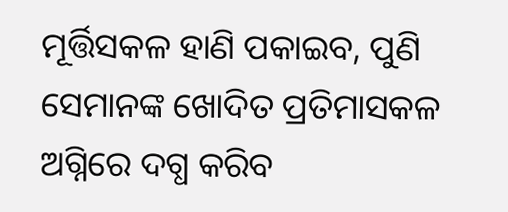ମୂର୍ତ୍ତିସକଳ ହାଣି ପକାଇବ, ପୁଣି ସେମାନଙ୍କ ଖୋଦିତ ପ୍ରତିମାସକଳ ଅଗ୍ନିରେ ଦଗ୍ଧ କରିବ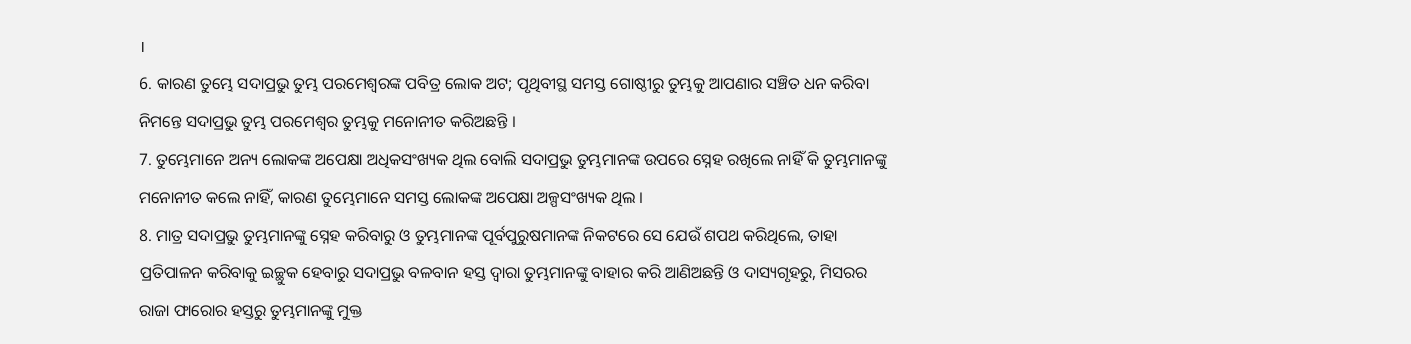।
6. କାରଣ ତୁମ୍ଭେ ସଦାପ୍ରଭୁ ତୁମ୍ଭ ପରମେଶ୍ଵରଙ୍କ ପବିତ୍ର ଲୋକ ଅଟ; ପୃଥିବୀସ୍ଥ ସମସ୍ତ ଗୋଷ୍ଠୀରୁ ତୁମ୍ଭକୁ ଆପଣାର ସଞ୍ଚିତ ଧନ କରିବା ନିମନ୍ତେ ସଦାପ୍ରଭୁ ତୁମ୍ଭ ପରମେଶ୍ଵର ତୁମ୍ଭକୁ ମନୋନୀତ କରିଅଛନ୍ତି ।
7. ତୁମ୍ଭେମାନେ ଅନ୍ୟ ଲୋକଙ୍କ ଅପେକ୍ଷା ଅଧିକସଂଖ୍ୟକ ଥିଲ ବୋଲି ସଦାପ୍ରଭୁ ତୁମ୍ଭମାନଙ୍କ ଉପରେ ସ୍ନେହ ରଖିଲେ ନାହିଁ କି ତୁମ୍ଭମାନଙ୍କୁ ମନୋନୀତ କଲେ ନାହିଁ, କାରଣ ତୁମ୍ଭେମାନେ ସମସ୍ତ ଲୋକଙ୍କ ଅପେକ୍ଷା ଅଳ୍ପସଂଖ୍ୟକ ଥିଲ ।
8. ମାତ୍ର ସଦାପ୍ରଭୁ ତୁମ୍ଭମାନଙ୍କୁ ସ୍ନେହ କରିବାରୁ ଓ ତୁମ୍ଭମାନଙ୍କ ପୂର୍ବପୁରୁଷମାନଙ୍କ ନିକଟରେ ସେ ଯେଉଁ ଶପଥ କରିଥିଲେ, ତାହା ପ୍ରତିପାଳନ କରିବାକୁ ଇଚ୍ଛୁକ ହେବାରୁ ସଦାପ୍ରଭୁ ବଳବାନ ହସ୍ତ ଦ୍ଵାରା ତୁମ୍ଭମାନଙ୍କୁ ବାହାର କରି ଆଣିଅଛନ୍ତି ଓ ଦାସ୍ୟଗୃହରୁ, ମିସରର ରାଜା ଫାରୋର ହସ୍ତରୁ ତୁମ୍ଭମାନଙ୍କୁ ମୁକ୍ତ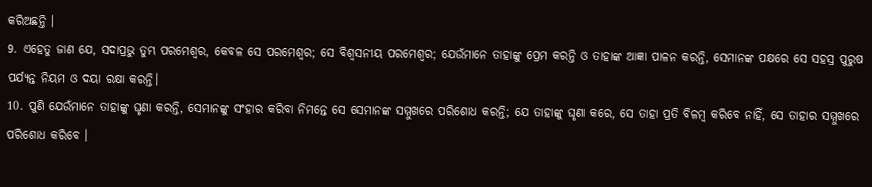କରିଅଛନ୍ତି ।
9. ଏହେତୁ ଜାଣ ଯେ, ସଦାପ୍ରଭୁ ତୁମ୍ଭ ପରମେଶ୍ଵର, କେବଳ ସେ ପରମେଶ୍ଵର; ସେ ବିଶ୍ଵସନୀୟ ପରମେଶ୍ଵର; ଯେଉଁମାନେ ତାହାଙ୍କୁ ପ୍ରେମ କରନ୍ତି ଓ ତାହାଙ୍କ ଆଜ୍ଞା ପାଳନ କରନ୍ତି, ସେମାନଙ୍କ ପକ୍ଷରେ ସେ ସହସ୍ର ପୁରୁଷ ପର୍ଯ୍ୟନ୍ତ ନିୟମ ଓ ଦୟା ରକ୍ଷା କରନ୍ତି।
10. ପୁଣି ଯେଉଁମାନେ ତାହାଙ୍କୁ ଘୃଣା କରନ୍ତି, ସେମାନଙ୍କୁ ସଂହାର କରିବା ନିମନ୍ତେ ସେ ସେମାନଙ୍କ ସମ୍ମୁଖରେ ପରିଶୋଧ କରନ୍ତି; ଯେ ତାହାଙ୍କୁ ଘୃଣା କରେ, ସେ ତାହା ପ୍ରତି ବିଳମ୍ଵ କରିବେ ନାହିଁ, ସେ ତାହାର ସମ୍ମୁଖରେ ପରିଶୋଧ କରିବେ ।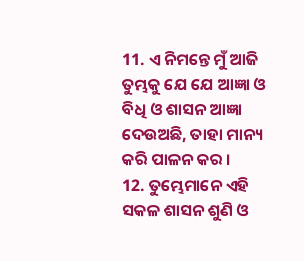11. ଏ ନିମନ୍ତେ ମୁଁ ଆଜି ତୁମ୍ଭକୁ ଯେ ଯେ ଆଜ୍ଞା ଓ ବିଧି ଓ ଶାସନ ଆଜ୍ଞା ଦେଉଅଛି, ତାହା ମାନ୍ୟ କରି ପାଳନ କର ।
12. ତୁମ୍ଭେମାନେ ଏହି ସକଳ ଶାସନ ଶୁଣି ଓ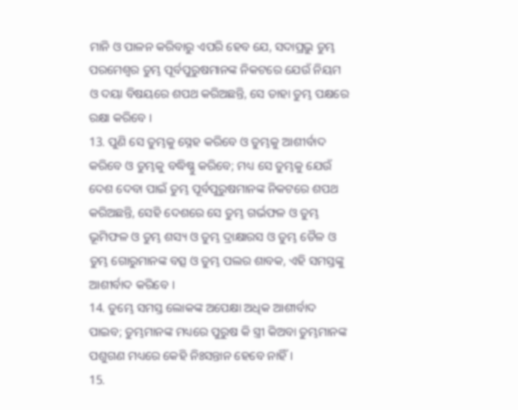ମାନି ଓ ପାଳନ କରିବାରୁ ଏପରି ହେବ ଯେ, ସଦାପ୍ରଭୁ ତୁମ୍ଭ ପରମେଶ୍ଵର ତୁମ୍ଭ ପୂର୍ବପୁରୁଷମାନଙ୍କ ନିକଟରେ ଯେଉଁ ନିୟମ ଓ ଦୟା ବିଷୟରେ ଶପଥ କରିଅଛନ୍ତି, ସେ ତାହା ତୁମ୍ଭ ପକ୍ଷରେ ରକ୍ଷା କରିବେ ।
13. ପୁଣି ସେ ତୁମ୍ଭକୁ ସ୍ନେହ କରିବେ ଓ ତୁମ୍ଭକୁ ଆଶୀର୍ବାଦ କରିବେ ଓ ତୁମ୍ଭକୁ ବଦ୍ଧିଷ୍ଣୁ କରିବେ; ମଧ୍ୟ ସେ ତୁମ୍ଭକୁ ଯେଉଁ ଦେଶ ଦେବା ପାଇଁ ତୁମ୍ଭ ପୂର୍ବପୁରୁଷମାନଙ୍କ ନିକଟରେ ଶପଥ କରିଅଛନ୍ତି, ସେହି ଦେଶରେ ସେ ତୁମ୍ଭ ଗର୍ଭଫଳ ଓ ତୁମ୍ଭ ଭୂମିଫଳ ଓ ତୁମ୍ଭ ଶସ୍ୟ ଓ ତୁମ୍ଭ ଦ୍ରାକ୍ଷାରସ ଓ ତୁମ୍ଭ ତୈଳ ଓ ତୁମ୍ଭ ଗୋରୁମାନଙ୍କ ବତ୍ସ ଓ ତୁମ୍ଭ ପଲର ଶାବକ, ଏହି ସମସ୍ତଙ୍କୁ ଆଶୀର୍ବାଦ କରିବେ ।
14. ତୁମ୍ଭେ ସମସ୍ତ ଲୋକଙ୍କ ଅପେକ୍ଷା ଅଧିକ ଆଶୀର୍ବାଦ ପାଇବ; ତୁମ୍ଭମାନଙ୍କ ମଧ୍ୟରେ ପୁରୁଷ କି ସ୍ତ୍ରୀ କିଅବା ତୁମ୍ଭମାନଙ୍କ ପଶୁଗଣ ମଧ୍ୟରେ କେହି ନିଃସନ୍ତାନ ହେବେ ନାହିଁ ।
15.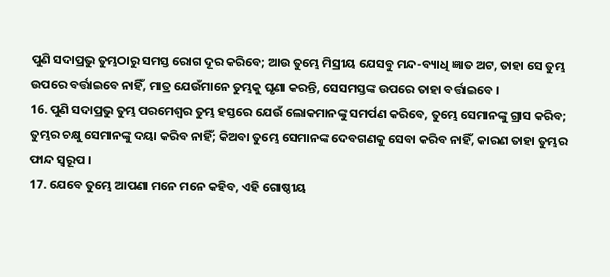ପୁଣି ସଦାପ୍ରଭୁ ତୁମ୍ଭଠାରୁ ସମସ୍ତ ରୋଗ ଦୂର କରିବେ; ଆଉ ତୁମ୍ଭେ ମିସ୍ରୀୟ ଯେସବୁ ମନ୍ଦ-ବ୍ୟାଧି ଜ୍ଞାତ ଅଟ, ତାହା ସେ ତୁମ୍ଭ ଉପରେ ବର୍ତ୍ତାଇବେ ନାହିଁ, ମାତ୍ର ଯେଉଁମାନେ ତୁମ୍ଭକୁ ଘୃଣା କରନ୍ତି, ସେସମସ୍ତଙ୍କ ଉପରେ ତାହା ବର୍ତ୍ତାଇବେ ।
16. ପୁଣି ସଦାପ୍ରଭୁ ତୁମ୍ଭ ପରମେଶ୍ଵର ତୁମ୍ଭ ହସ୍ତରେ ଯେଉଁ ଲୋକମାନଙ୍କୁ ସମର୍ପଣ କରିବେ, ତୁମ୍ଭେ ସେମାନଙ୍କୁ ଗ୍ରାସ କରିବ; ତୁମ୍ଭର ଚକ୍ଷୁ ସେମାନଙ୍କୁ ଦୟା କରିବ ନାହିଁ; କିଅବା ତୁମ୍ଭେ ସେମାନଙ୍କ ଦେବଗଣକୁ ସେବା କରିବ ନାହିଁ, କାରଣ ତାହା ତୁମ୍ଭର ଫାନ୍ଦ ସ୍ଵରୂପ ।
17. ଯେବେ ତୁମ୍ଭେ ଆପଣା ମନେ ମନେ କହିବ, ଏହି ଗୋଷ୍ଠୀୟ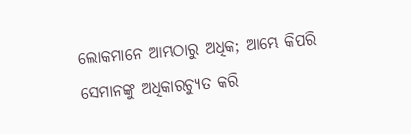ଲୋକମାନେ ଆମ୍ଭଠାରୁ ଅଧିକ; ଆମ୍ଭେ କିପରି ସେମାନଙ୍କୁ ଅଧିକାରଚ୍ୟୁତ କରି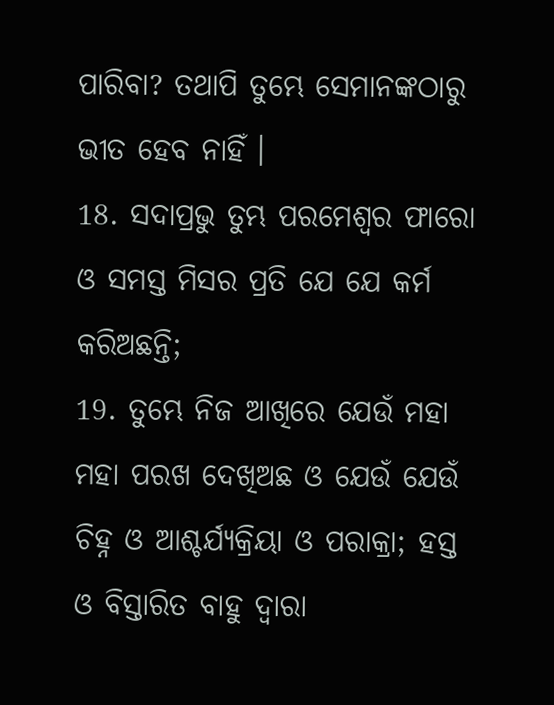ପାରିବା? ତଥାପି ତୁମ୍ଭେ ସେମାନଙ୍କଠାରୁ ଭୀତ ହେବ ନାହିଁ ।
18. ସଦାପ୍ରଭୁ ତୁମ୍ଭ ପରମେଶ୍ଵର ଫାରୋ ଓ ସମସ୍ତ ମିସର ପ୍ରତି ଯେ ଯେ କର୍ମ କରିଅଛନ୍ତି;
19. ତୁମ୍ଭେ ନିଜ ଆଖିରେ ଯେଉଁ ମହା ମହା ପରଖ ଦେଖିଅଛ ଓ ଯେଉଁ ଯେଉଁ ଚିହ୍ନ ଓ ଆଶ୍ଚର୍ଯ୍ୟକ୍ରିୟା ଓ ପରାକ୍ରା; ହସ୍ତ ଓ ବିସ୍ତାରିତ ବାହୁ ଦ୍ଵାରା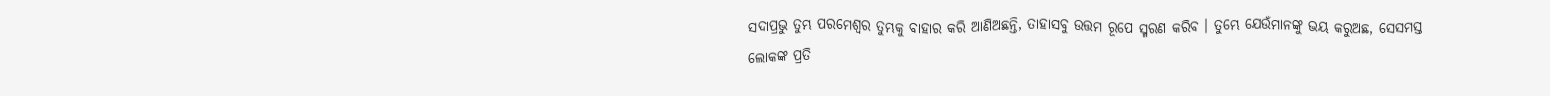ସଦାପ୍ରଭୁ ତୁମ୍ଭ ପରମେଶ୍ଵର ତୁମ୍ଭକୁ ବାହାର କରି ଆଣିଅଛନ୍ତି, ତାହାସବୁ ଉତ୍ତମ ରୂପେ ସ୍ମରଣ କରିବ । ତୁମ୍ଭେ ଯେଉଁମାନଙ୍କୁ ଭୟ କରୁଅଛ, ସେସମସ୍ତ ଲୋକଙ୍କ ପ୍ରତି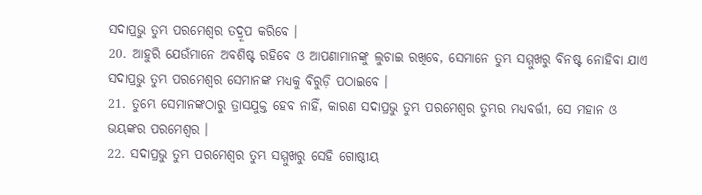ସଦାପ୍ରଭୁ ତୁମ୍ଭ ପରମେଶ୍ଵର ତଦ୍ରୂପ କରିବେ ।
20. ଆହୁରି ଯେଉଁମାନେ ଅବଶିଷ୍ଟ ରହିବେ ଓ ଆପଣାମାନଙ୍କୁ ଲୁଚାଇ ରଖିବେ, ସେମାନେ ତୁମ୍ଭ ସମ୍ମୁଖରୁ ବିନଷ୍ଟ ନୋହିବା ଯାଏ ସଦାପ୍ରଭୁ ତୁମ୍ଭ ପରମେଶ୍ଵର ସେମାନଙ୍କ ମଧ୍ୟକୁ ବିରୁଡ଼ି ପଠାଇବେ ।
21. ତୁମ୍ଭେ ସେମାନଙ୍କଠାରୁ ତ୍ରାସଯୁକ୍ତ ହେବ ନାହିଁ, କାରଣ ସଦାପ୍ରଭୁ ତୁମ୍ଭ ପରମେଶ୍ଵର ତୁମ୍ଭର ମଧ୍ୟବର୍ତ୍ତୀ, ସେ ମହାନ ଓ ଭୟଙ୍କର ପରମେଶ୍ଵର ।
22. ସଦାପ୍ରଭୁ ତୁମ୍ଭ ପରମେଶ୍ଵର ତୁମ୍ଭ ସମ୍ମୁଖରୁ ସେହି ଗୋଷ୍ଠୀୟ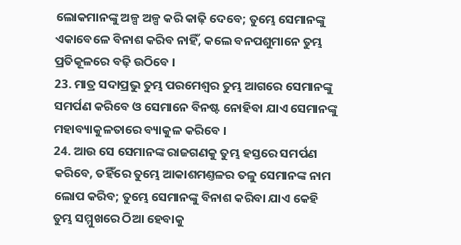ଲୋକମାନଙ୍କୁ ଅଳ୍ପ ଅଳ୍ପ କରି କାଢ଼ି ଦେବେ; ତୁମ୍ଭେ ସେମାନଙ୍କୁ ଏକାବେଳେ ବିନାଶ କରିବ ନାହିଁ, କଲେ ବନପଶୁମାନେ ତୁମ୍ଭ ପ୍ରତିକୂଳରେ ବଢ଼ି ଉଠିବେ ।
23. ମାତ୍ର ସଦାପ୍ରଭୁ ତୁମ୍ଭ ପରମେଶ୍ଵର ତୁମ୍ଭ ଆଗରେ ସେମାନଙ୍କୁ ସମର୍ପଣ କରିବେ ଓ ସେମାନେ ବିନଷ୍ଟ ନୋହିବା ଯାଏ ସେମାନଙ୍କୁ ମହାବ୍ୟାକୁଳତାରେ ବ୍ୟାକୁଳ କରିବେ ।
24. ଆଉ ସେ ସେମାନଙ୍କ ରାଜଗଣକୁ ତୁମ୍ଭ ହସ୍ତରେ ସମର୍ପଣ କରିବେ, ତହିଁରେ ତୁମ୍ଭେ ଆକାଶମଣ୍ତଳର ତଳୁ ସେମାନଙ୍କ ନାମ ଲୋପ କରିବ; ତୁମ୍ଭେ ସେମାନଙ୍କୁ ବିନାଶ କରିବା ଯାଏ କେହି ତୁମ୍ଭ ସମ୍ମୁଖରେ ଠିଆ ହେବାକୁ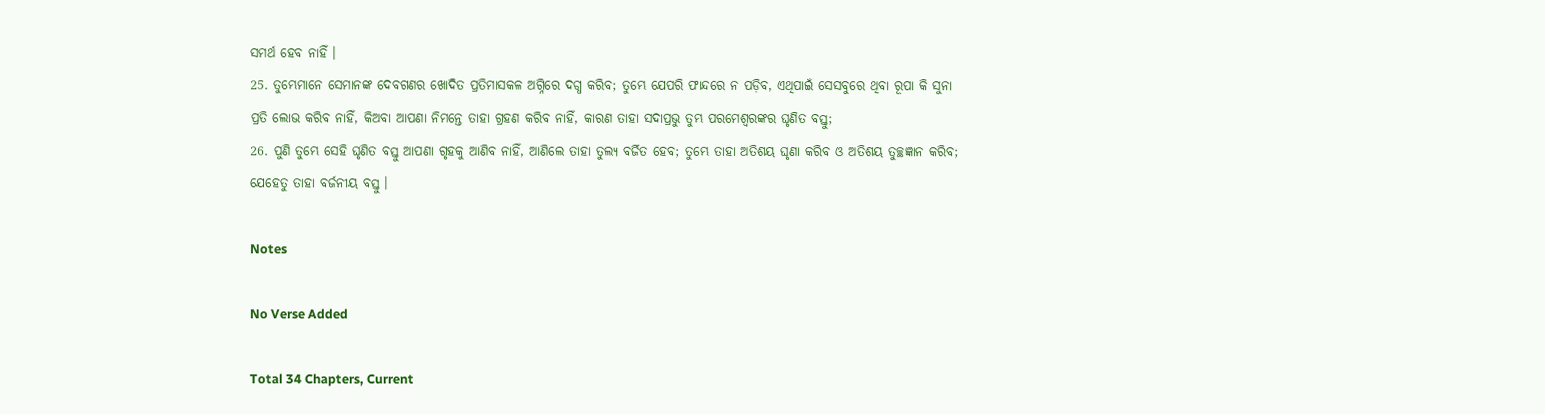ସମର୍ଥ ହେବ ନାହିଁ ।
25. ତୁମ୍ଭେମାନେ ସେମାନଙ୍କ ଦେବଗଣର ଖୋଦିତ ପ୍ରତିମାସକଳ ଅଗ୍ନିରେ ଦଗ୍ଧ କରିବ; ତୁମ୍ଭେ ଯେପରି ଫାନ୍ଦରେ ନ ପଡ଼ିବ, ଏଥିପାଇଁ ସେସବୁରେ ଥିବା ରୂପା କି ସୁନା ପ୍ରତି ଲୋଭ କରିବ ନାହିଁ, କିଅବା ଆପଣା ନିମନ୍ତେ ତାହା ଗ୍ରହଣ କରିବ ନାହିଁ, କାରଣ ତାହା ସଦାପ୍ରଭୁ ତୁମ୍ଭ ପରମେଶ୍ଵରଙ୍କର ଘୃଣିତ ବସ୍ତୁ;
26. ପୁଣି ତୁମ୍ଭେ ସେହି ଘୃଣିତ ବସ୍ତୁ ଆପଣା ଗୃହକୁ ଆଣିବ ନାହିଁ, ଆଣିଲେ ତାହା ତୁଲ୍ୟ ବର୍ଜିତ ହେବ; ତୁମ୍ଭେ ତାହା ଅତିଶୟ ଘୃଣା କରିବ ଓ ଅତିଶୟ ତୁଚ୍ଛଜ୍ଞାନ କରିବ; ଯେହେତୁ ତାହା ବର୍ଜନୀୟ ବସ୍ତୁ ।

Notes

No Verse Added

Total 34 Chapters, Current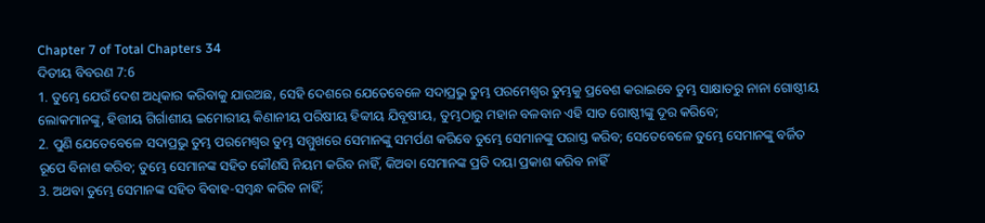Chapter 7 of Total Chapters 34
ଦିତୀୟ ବିବରଣ 7:6
1. ତୁମ୍ଭେ ଯେଉଁ ଦେଶ ଅଧିକାର କରିବାକୁ ଯାଉଅଛ, ସେହି ଦେଶରେ ଯେତେବେଳେ ସଦାପ୍ରଭୁ ତୁମ୍ଭ ପରମେଶ୍ଵର ତୁମ୍ଭକୁ ପ୍ରବେଶ କରାଇବେ ତୁମ୍ଭ ସାକ୍ଷାତରୁ ନାନା ଗୋଷ୍ଠୀୟ ଲୋକମାନଙ୍କୁ, ହିତ୍ତୀୟ ଗିର୍ଗାଶୀୟ ଇମୋରୀୟ କିଣାନୀୟ ପରିଷୀୟ ହିବ୍ବୀୟ ଯିବୂଷୀୟ, ତୁମ୍ଭଠାରୁ ମହାନ ବଳବାନ ଏହି ସାତ ଗୋଷ୍ଠୀଙ୍କୁ ଦୂର କରିବେ;
2. ପୁଣି ଯେତେବେଳେ ସଦାପ୍ରଭୁ ତୁମ୍ଭ ପରମେଶ୍ଵର ତୁମ୍ଭ ସମ୍ମୁଖରେ ସେମାନଙ୍କୁ ସମର୍ପଣ କରିବେ ତୁମ୍ଭେ ସେମାନଙ୍କୁ ପରାସ୍ତ କରିବ; ସେତେବେଳେ ତୁମ୍ଭେ ସେମାନଙ୍କୁ ବର୍ଜିତ ରୂପେ ବିନାଶ କରିବ; ତୁମ୍ଭେ ସେମାନଙ୍କ ସହିତ କୌଣସି ନିୟମ କରିବ ନାହିଁ, କିଅବା ସେମାନଙ୍କ ପ୍ରତି ଦୟା ପ୍ରକାଶ କରିବ ନାହିଁ
3. ଅଥବା ତୁମ୍ଭେ ସେମାନଙ୍କ ସହିତ ବିବାହ-ସମ୍ଵନ୍ଧ କରିବ ନାହିଁ;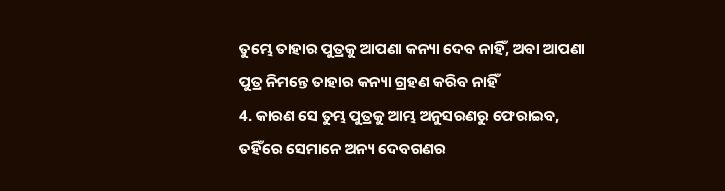ତୁମ୍ଭେ ତାହାର ପୁତ୍ରକୁ ଆପଣା କନ୍ୟା ଦେବ ନାହିଁ, ଅବା ଆପଣା ପୁତ୍ର ନିମନ୍ତେ ତାହାର କନ୍ୟା ଗ୍ରହଣ କରିବ ନାହିଁ
4. କାରଣ ସେ ତୁମ୍ଭ ପୁତ୍ରକୁ ଆମ୍ଭ ଅନୁସରଣରୁ ଫେରାଇବ, ତହିଁରେ ସେମାନେ ଅନ୍ୟ ଦେବଗଣର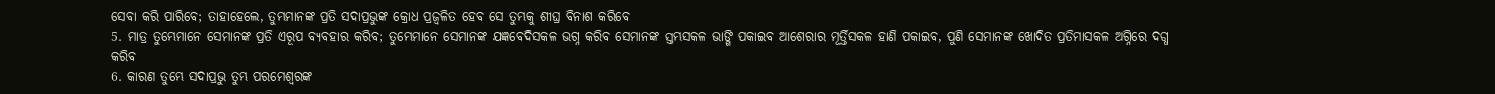ସେବା କରି ପାରିବେ; ତାହାହେଲେ, ତୁମ୍ଭମାନଙ୍କ ପ୍ରତି ସଦାପ୍ରଭୁଙ୍କ କ୍ରୋଧ ପ୍ରଜ୍ଵଳିତ ହେବ ସେ ତୁମ୍ଭକୁ ଶୀଘ୍ର ବିନାଶ କରିବେ
5. ମାତ୍ର ତୁମ୍ଭେମାନେ ସେମାନଙ୍କ ପ୍ରତି ଏରୂପ ବ୍ୟବହାର କରିବ; ତୁମ୍ଭେମାନେ ସେମାନଙ୍କ ଯଜ୍ଞବେଦିସକଳ ଭଗ୍ନ କରିବ ସେମାନଙ୍କ ସ୍ତମ୍ଭସକଳ ଭାଙ୍ଗି ପକାଇବ ଆଶେରାର ମୂର୍ତ୍ତିସକଳ ହାଣି ପକାଇବ, ପୁଣି ସେମାନଙ୍କ ଖୋଦିତ ପ୍ରତିମାସକଳ ଅଗ୍ନିରେ ଦଗ୍ଧ କରିବ
6. କାରଣ ତୁମ୍ଭେ ସଦାପ୍ରଭୁ ତୁମ୍ଭ ପରମେଶ୍ଵରଙ୍କ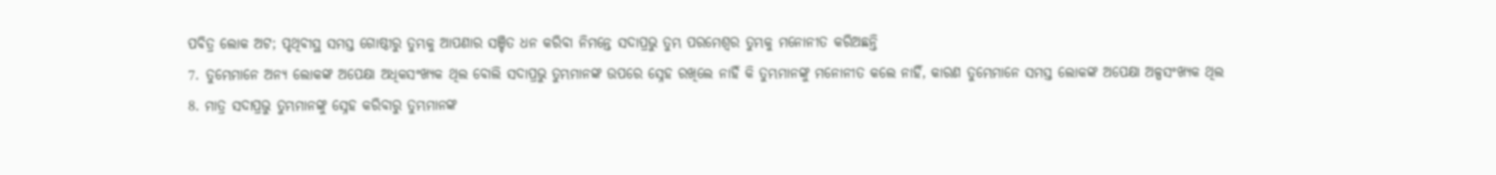ପବିତ୍ର ଲୋକ ଅଟ; ପୃଥିବୀସ୍ଥ ସମସ୍ତ ଗୋଷ୍ଠୀରୁ ତୁମ୍ଭକୁ ଆପଣାର ସଞ୍ଚିତ ଧନ କରିବା ନିମନ୍ତେ ସଦାପ୍ରଭୁ ତୁମ୍ଭ ପରମେଶ୍ଵର ତୁମ୍ଭକୁ ମନୋନୀତ କରିଅଛନ୍ତି
7. ତୁମ୍ଭେମାନେ ଅନ୍ୟ ଲୋକଙ୍କ ଅପେକ୍ଷା ଅଧିକସଂଖ୍ୟକ ଥିଲ ବୋଲି ସଦାପ୍ରଭୁ ତୁମ୍ଭମାନଙ୍କ ଉପରେ ସ୍ନେହ ରଖିଲେ ନାହିଁ କି ତୁମ୍ଭମାନଙ୍କୁ ମନୋନୀତ କଲେ ନାହିଁ, କାରଣ ତୁମ୍ଭେମାନେ ସମସ୍ତ ଲୋକଙ୍କ ଅପେକ୍ଷା ଅଳ୍ପସଂଖ୍ୟକ ଥିଲ
8. ମାତ୍ର ସଦାପ୍ରଭୁ ତୁମ୍ଭମାନଙ୍କୁ ସ୍ନେହ କରିବାରୁ ତୁମ୍ଭମାନଙ୍କ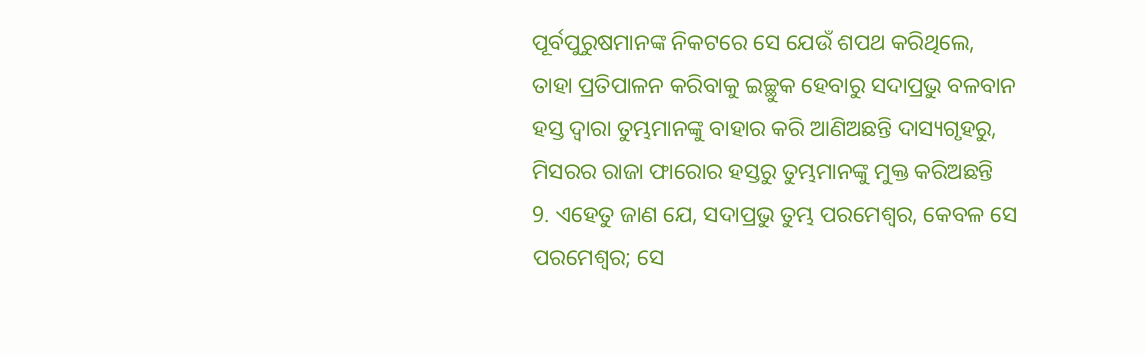ପୂର୍ବପୁରୁଷମାନଙ୍କ ନିକଟରେ ସେ ଯେଉଁ ଶପଥ କରିଥିଲେ, ତାହା ପ୍ରତିପାଳନ କରିବାକୁ ଇଚ୍ଛୁକ ହେବାରୁ ସଦାପ୍ରଭୁ ବଳବାନ ହସ୍ତ ଦ୍ଵାରା ତୁମ୍ଭମାନଙ୍କୁ ବାହାର କରି ଆଣିଅଛନ୍ତି ଦାସ୍ୟଗୃହରୁ, ମିସରର ରାଜା ଫାରୋର ହସ୍ତରୁ ତୁମ୍ଭମାନଙ୍କୁ ମୁକ୍ତ କରିଅଛନ୍ତି
9. ଏହେତୁ ଜାଣ ଯେ, ସଦାପ୍ରଭୁ ତୁମ୍ଭ ପରମେଶ୍ଵର, କେବଳ ସେ ପରମେଶ୍ଵର; ସେ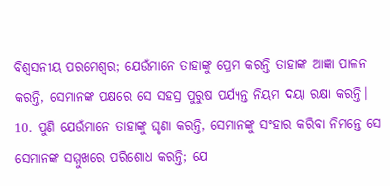ବିଶ୍ଵସନୀୟ ପରମେଶ୍ଵର; ଯେଉଁମାନେ ତାହାଙ୍କୁ ପ୍ରେମ କରନ୍ତି ତାହାଙ୍କ ଆଜ୍ଞା ପାଳନ କରନ୍ତି, ସେମାନଙ୍କ ପକ୍ଷରେ ସେ ସହସ୍ର ପୁରୁଷ ପର୍ଯ୍ୟନ୍ତ ନିୟମ ଦୟା ରକ୍ଷା କରନ୍ତି।
10. ପୁଣି ଯେଉଁମାନେ ତାହାଙ୍କୁ ଘୃଣା କରନ୍ତି, ସେମାନଙ୍କୁ ସଂହାର କରିବା ନିମନ୍ତେ ସେ ସେମାନଙ୍କ ସମ୍ମୁଖରେ ପରିଶୋଧ କରନ୍ତି; ଯେ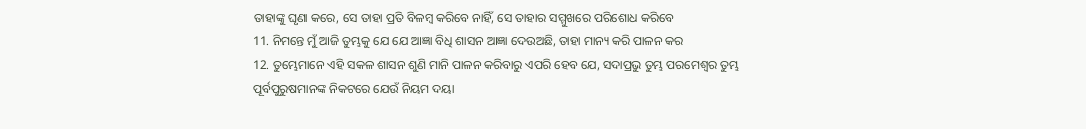ତାହାଙ୍କୁ ଘୃଣା କରେ, ସେ ତାହା ପ୍ରତି ବିଳମ୍ଵ କରିବେ ନାହିଁ, ସେ ତାହାର ସମ୍ମୁଖରେ ପରିଶୋଧ କରିବେ
11. ନିମନ୍ତେ ମୁଁ ଆଜି ତୁମ୍ଭକୁ ଯେ ଯେ ଆଜ୍ଞା ବିଧି ଶାସନ ଆଜ୍ଞା ଦେଉଅଛି, ତାହା ମାନ୍ୟ କରି ପାଳନ କର
12. ତୁମ୍ଭେମାନେ ଏହି ସକଳ ଶାସନ ଶୁଣି ମାନି ପାଳନ କରିବାରୁ ଏପରି ହେବ ଯେ, ସଦାପ୍ରଭୁ ତୁମ୍ଭ ପରମେଶ୍ଵର ତୁମ୍ଭ ପୂର୍ବପୁରୁଷମାନଙ୍କ ନିକଟରେ ଯେଉଁ ନିୟମ ଦୟା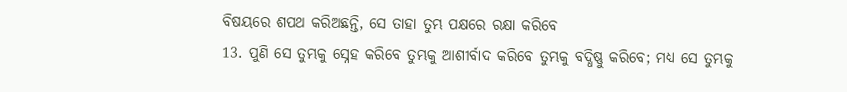ବିଷୟରେ ଶପଥ କରିଅଛନ୍ତି, ସେ ତାହା ତୁମ୍ଭ ପକ୍ଷରେ ରକ୍ଷା କରିବେ
13. ପୁଣି ସେ ତୁମ୍ଭକୁ ସ୍ନେହ କରିବେ ତୁମ୍ଭକୁ ଆଶୀର୍ବାଦ କରିବେ ତୁମ୍ଭକୁ ବଦ୍ଧିଷ୍ଣୁ କରିବେ; ମଧ୍ୟ ସେ ତୁମ୍ଭକୁ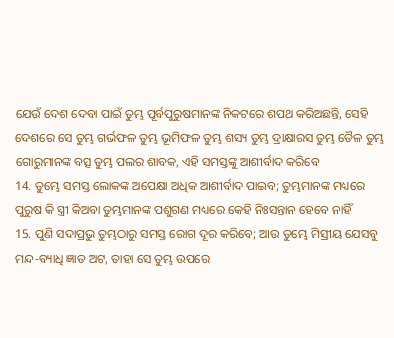ଯେଉଁ ଦେଶ ଦେବା ପାଇଁ ତୁମ୍ଭ ପୂର୍ବପୁରୁଷମାନଙ୍କ ନିକଟରେ ଶପଥ କରିଅଛନ୍ତି, ସେହି ଦେଶରେ ସେ ତୁମ୍ଭ ଗର୍ଭଫଳ ତୁମ୍ଭ ଭୂମିଫଳ ତୁମ୍ଭ ଶସ୍ୟ ତୁମ୍ଭ ଦ୍ରାକ୍ଷାରସ ତୁମ୍ଭ ତୈଳ ତୁମ୍ଭ ଗୋରୁମାନଙ୍କ ବତ୍ସ ତୁମ୍ଭ ପଲର ଶାବକ, ଏହି ସମସ୍ତଙ୍କୁ ଆଶୀର୍ବାଦ କରିବେ
14. ତୁମ୍ଭେ ସମସ୍ତ ଲୋକଙ୍କ ଅପେକ୍ଷା ଅଧିକ ଆଶୀର୍ବାଦ ପାଇବ; ତୁମ୍ଭମାନଙ୍କ ମଧ୍ୟରେ ପୁରୁଷ କି ସ୍ତ୍ରୀ କିଅବା ତୁମ୍ଭମାନଙ୍କ ପଶୁଗଣ ମଧ୍ୟରେ କେହି ନିଃସନ୍ତାନ ହେବେ ନାହିଁ
15. ପୁଣି ସଦାପ୍ରଭୁ ତୁମ୍ଭଠାରୁ ସମସ୍ତ ରୋଗ ଦୂର କରିବେ; ଆଉ ତୁମ୍ଭେ ମିସ୍ରୀୟ ଯେସବୁ ମନ୍ଦ-ବ୍ୟାଧି ଜ୍ଞାତ ଅଟ, ତାହା ସେ ତୁମ୍ଭ ଉପରେ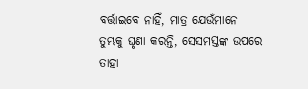ବର୍ତ୍ତାଇବେ ନାହିଁ, ମାତ୍ର ଯେଉଁମାନେ ତୁମ୍ଭକୁ ଘୃଣା କରନ୍ତି, ସେସମସ୍ତଙ୍କ ଉପରେ ତାହା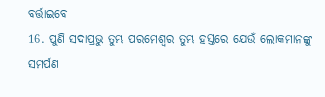ବର୍ତ୍ତାଇବେ
16. ପୁଣି ସଦାପ୍ରଭୁ ତୁମ୍ଭ ପରମେଶ୍ଵର ତୁମ୍ଭ ହସ୍ତରେ ଯେଉଁ ଲୋକମାନଙ୍କୁ ସମର୍ପଣ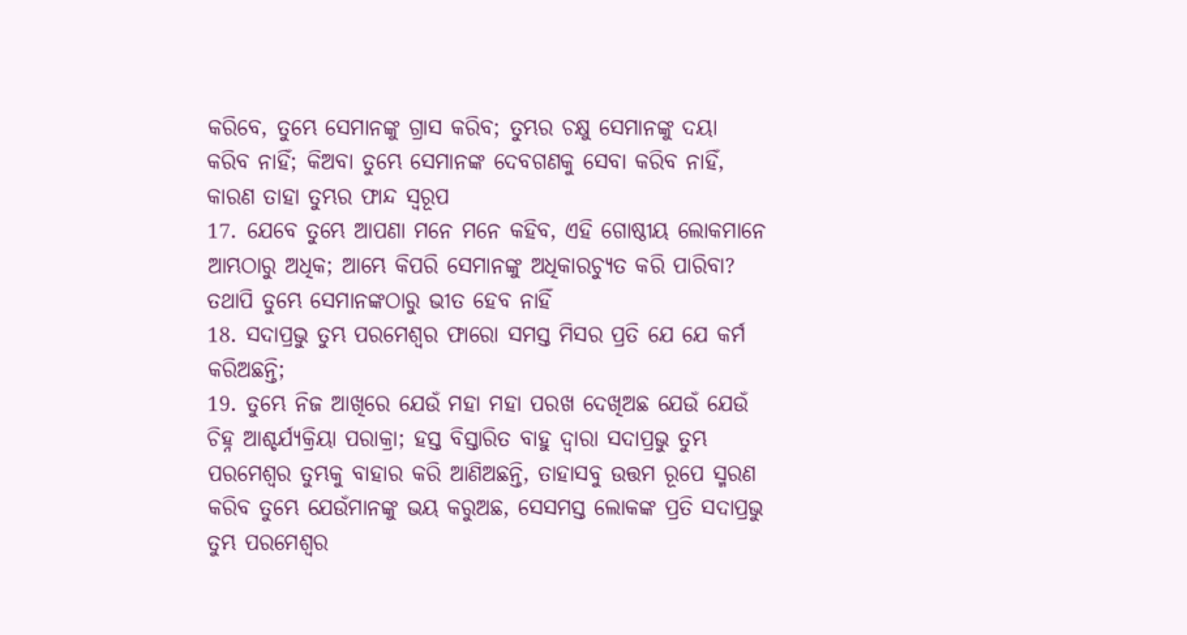କରିବେ, ତୁମ୍ଭେ ସେମାନଙ୍କୁ ଗ୍ରାସ କରିବ; ତୁମ୍ଭର ଚକ୍ଷୁ ସେମାନଙ୍କୁ ଦୟା କରିବ ନାହିଁ; କିଅବା ତୁମ୍ଭେ ସେମାନଙ୍କ ଦେବଗଣକୁ ସେବା କରିବ ନାହିଁ, କାରଣ ତାହା ତୁମ୍ଭର ଫାନ୍ଦ ସ୍ଵରୂପ
17. ଯେବେ ତୁମ୍ଭେ ଆପଣା ମନେ ମନେ କହିବ, ଏହି ଗୋଷ୍ଠୀୟ ଲୋକମାନେ ଆମ୍ଭଠାରୁ ଅଧିକ; ଆମ୍ଭେ କିପରି ସେମାନଙ୍କୁ ଅଧିକାରଚ୍ୟୁତ କରି ପାରିବା? ତଥାପି ତୁମ୍ଭେ ସେମାନଙ୍କଠାରୁ ଭୀତ ହେବ ନାହିଁ
18. ସଦାପ୍ରଭୁ ତୁମ୍ଭ ପରମେଶ୍ଵର ଫାରୋ ସମସ୍ତ ମିସର ପ୍ରତି ଯେ ଯେ କର୍ମ କରିଅଛନ୍ତି;
19. ତୁମ୍ଭେ ନିଜ ଆଖିରେ ଯେଉଁ ମହା ମହା ପରଖ ଦେଖିଅଛ ଯେଉଁ ଯେଉଁ ଚିହ୍ନ ଆଶ୍ଚର୍ଯ୍ୟକ୍ରିୟା ପରାକ୍ରା; ହସ୍ତ ବିସ୍ତାରିତ ବାହୁ ଦ୍ଵାରା ସଦାପ୍ରଭୁ ତୁମ୍ଭ ପରମେଶ୍ଵର ତୁମ୍ଭକୁ ବାହାର କରି ଆଣିଅଛନ୍ତି, ତାହାସବୁ ଉତ୍ତମ ରୂପେ ସ୍ମରଣ କରିବ ତୁମ୍ଭେ ଯେଉଁମାନଙ୍କୁ ଭୟ କରୁଅଛ, ସେସମସ୍ତ ଲୋକଙ୍କ ପ୍ରତି ସଦାପ୍ରଭୁ ତୁମ୍ଭ ପରମେଶ୍ଵର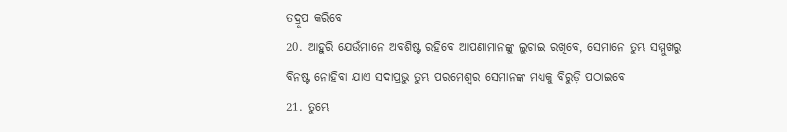ତଦ୍ରୂପ କରିବେ
20. ଆହୁରି ଯେଉଁମାନେ ଅବଶିଷ୍ଟ ରହିବେ ଆପଣାମାନଙ୍କୁ ଲୁଚାଇ ରଖିବେ, ସେମାନେ ତୁମ୍ଭ ସମ୍ମୁଖରୁ ବିନଷ୍ଟ ନୋହିବା ଯାଏ ସଦାପ୍ରଭୁ ତୁମ୍ଭ ପରମେଶ୍ଵର ସେମାନଙ୍କ ମଧ୍ୟକୁ ବିରୁଡ଼ି ପଠାଇବେ
21. ତୁମ୍ଭେ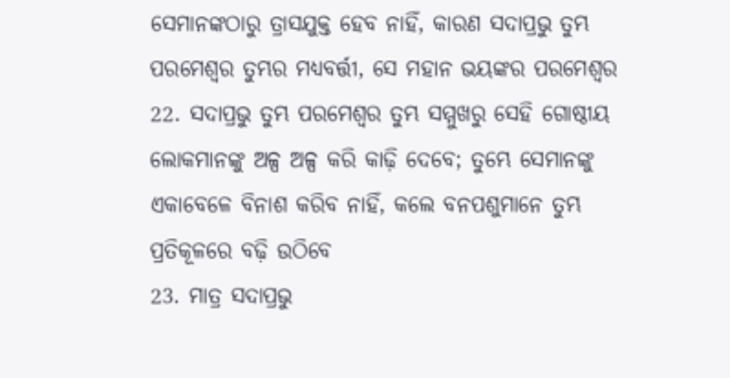ସେମାନଙ୍କଠାରୁ ତ୍ରାସଯୁକ୍ତ ହେବ ନାହିଁ, କାରଣ ସଦାପ୍ରଭୁ ତୁମ୍ଭ ପରମେଶ୍ଵର ତୁମ୍ଭର ମଧ୍ୟବର୍ତ୍ତୀ, ସେ ମହାନ ଭୟଙ୍କର ପରମେଶ୍ଵର
22. ସଦାପ୍ରଭୁ ତୁମ୍ଭ ପରମେଶ୍ଵର ତୁମ୍ଭ ସମ୍ମୁଖରୁ ସେହି ଗୋଷ୍ଠୀୟ ଲୋକମାନଙ୍କୁ ଅଳ୍ପ ଅଳ୍ପ କରି କାଢ଼ି ଦେବେ; ତୁମ୍ଭେ ସେମାନଙ୍କୁ ଏକାବେଳେ ବିନାଶ କରିବ ନାହିଁ, କଲେ ବନପଶୁମାନେ ତୁମ୍ଭ ପ୍ରତିକୂଳରେ ବଢ଼ି ଉଠିବେ
23. ମାତ୍ର ସଦାପ୍ରଭୁ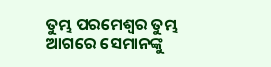ତୁମ୍ଭ ପରମେଶ୍ଵର ତୁମ୍ଭ ଆଗରେ ସେମାନଙ୍କୁ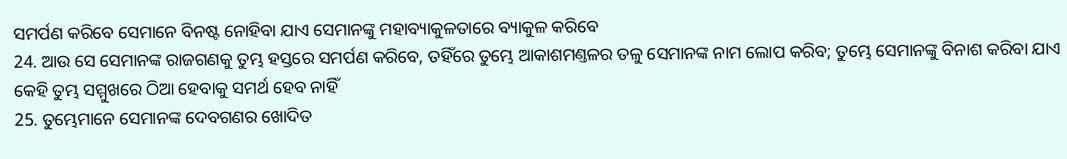ସମର୍ପଣ କରିବେ ସେମାନେ ବିନଷ୍ଟ ନୋହିବା ଯାଏ ସେମାନଙ୍କୁ ମହାବ୍ୟାକୁଳତାରେ ବ୍ୟାକୁଳ କରିବେ
24. ଆଉ ସେ ସେମାନଙ୍କ ରାଜଗଣକୁ ତୁମ୍ଭ ହସ୍ତରେ ସମର୍ପଣ କରିବେ, ତହିଁରେ ତୁମ୍ଭେ ଆକାଶମଣ୍ତଳର ତଳୁ ସେମାନଙ୍କ ନାମ ଲୋପ କରିବ; ତୁମ୍ଭେ ସେମାନଙ୍କୁ ବିନାଶ କରିବା ଯାଏ କେହି ତୁମ୍ଭ ସମ୍ମୁଖରେ ଠିଆ ହେବାକୁ ସମର୍ଥ ହେବ ନାହିଁ
25. ତୁମ୍ଭେମାନେ ସେମାନଙ୍କ ଦେବଗଣର ଖୋଦିତ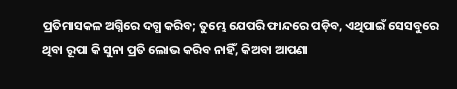ପ୍ରତିମାସକଳ ଅଗ୍ନିରେ ଦଗ୍ଧ କରିବ; ତୁମ୍ଭେ ଯେପରି ଫାନ୍ଦରେ ପଡ଼ିବ, ଏଥିପାଇଁ ସେସବୁରେ ଥିବା ରୂପା କି ସୁନା ପ୍ରତି ଲୋଭ କରିବ ନାହିଁ, କିଅବା ଆପଣା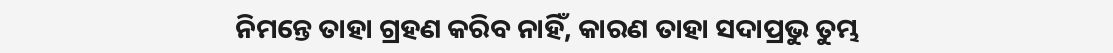ନିମନ୍ତେ ତାହା ଗ୍ରହଣ କରିବ ନାହିଁ, କାରଣ ତାହା ସଦାପ୍ରଭୁ ତୁମ୍ଭ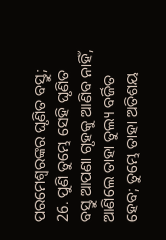ପରମେଶ୍ଵରଙ୍କର ଘୃଣିତ ବସ୍ତୁ;
26. ପୁଣି ତୁମ୍ଭେ ସେହି ଘୃଣିତ ବସ୍ତୁ ଆପଣା ଗୃହକୁ ଆଣିବ ନାହିଁ, ଆଣିଲେ ତାହା ତୁଲ୍ୟ ବର୍ଜିତ ହେବ; ତୁମ୍ଭେ ତାହା ଅତିଶୟ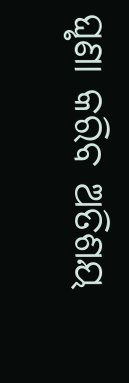ଘୃଣା କରିବ ଅତିଶୟ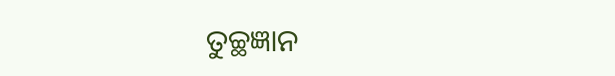ତୁଚ୍ଛଜ୍ଞାନ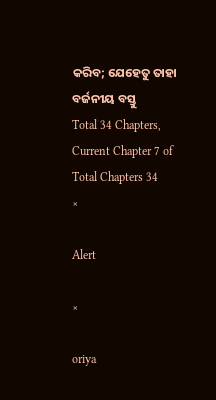କରିବ; ଯେହେତୁ ତାହା ବର୍ଜନୀୟ ବସ୍ତୁ
Total 34 Chapters, Current Chapter 7 of Total Chapters 34
×

Alert

×

oriya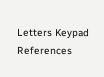Letters Keypad References